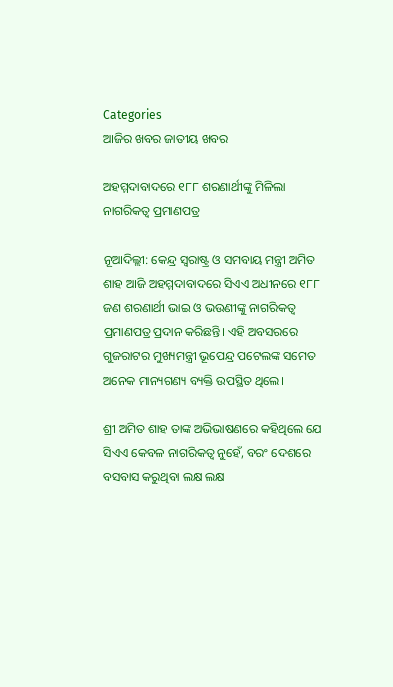Categories
ଆଜିର ଖବର ଜାତୀୟ ଖବର

ଅହମ୍ମଦାବାଦରେ ୧୮୮ ଶରଣାର୍ଥୀଙ୍କୁ ମିଳିଲା ନାଗରିକତ୍ୱ ପ୍ରମାଣପତ୍ର

ନୂଆଦିଲ୍ଲୀ: କେନ୍ଦ୍ର ସ୍ୱରାଷ୍ଟ୍ର ଓ ସମବାୟ ମନ୍ତ୍ରୀ ଅମିତ ଶାହ ଆଜି ଅହମ୍ମଦାବାଦରେ ସିଏଏ ଅଧୀନରେ ୧୮୮ ଜଣ ଶରଣାର୍ଥୀ ଭାଇ ଓ ଭଉଣୀଙ୍କୁ ନାଗରିକତ୍ୱ ପ୍ରମାଣପତ୍ର ପ୍ରଦାନ କରିଛନ୍ତି। ଏହି ଅବସରରେ ଗୁଜରାଟର ମୁଖ୍ୟମନ୍ତ୍ରୀ ଭୂପେନ୍ଦ୍ର ପଟେଲଙ୍କ ସମେତ ଅନେକ ମାନ୍ୟଗଣ୍ୟ ବ୍ୟକ୍ତି ଉପସ୍ଥିତ ଥିଲେ।

ଶ୍ରୀ ଅମିତ ଶାହ ତାଙ୍କ ଅଭିଭାଷଣରେ କହିଥିଲେ ଯେ ସିଏଏ କେବଳ ନାଗରିକତ୍ୱ ନୁହେଁ, ବରଂ ଦେଶରେ ବସବାସ କରୁଥିବା ଲକ୍ଷ ଲକ୍ଷ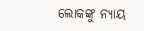ଲୋକଙ୍କୁ ନ୍ୟାୟ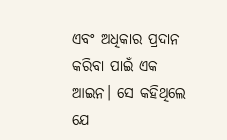ଏବଂ ଅଧିକାର ପ୍ରଦାନ କରିବା ପାଇଁ ଏକ ଆଇନ। ସେ କହିଥିଲେ ଯେ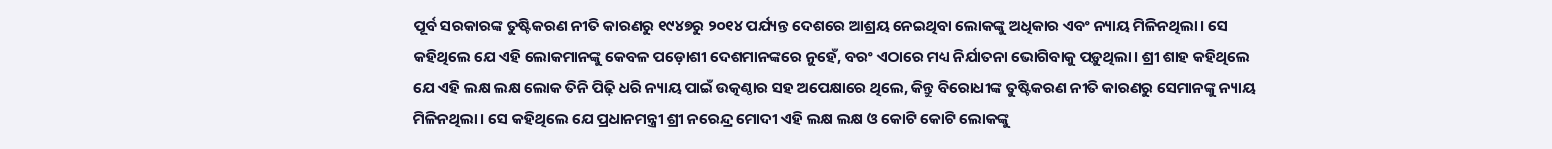ପୂର୍ବ ସରକାରଙ୍କ ତୁଷ୍ଟିକରଣ ନୀତି କାରଣରୁ ୧୯୪୭ରୁ ୨୦୧୪ ପର୍ଯ୍ୟନ୍ତ ଦେଶରେ ଆଶ୍ରୟ ନେଇଥିବା ଲୋକଙ୍କୁ ଅଧିକାର ଏବଂ ନ୍ୟାୟ ମିଳିନଥିଲା। ସେ କହିଥିଲେ ଯେ ଏହି ଲୋକମାନଙ୍କୁ କେବଳ ପଡ଼ୋଶୀ ଦେଶମାନଙ୍କରେ ନୁହେଁ, ବରଂ ଏଠାରେ ମଧ୍ୟ ନିର୍ଯାତନା ଭୋଗିବାକୁ ପଡ଼ୁଥିଲା। ଶ୍ରୀ ଶାହ କହିଥିଲେ ଯେ ଏହି ଲକ୍ଷ ଲକ୍ଷ ଲୋକ ତିନି ପିଢ଼ି ଧରି ନ୍ୟାୟ ପାଇଁ ଉତ୍କଣ୍ଠାର ସହ ଅପେକ୍ଷାରେ ଥିଲେ, କିନ୍ତୁ ବିରୋଧୀଙ୍କ ତୁଷ୍ଟିକରଣ ନୀତି କାରଣରୁ ସେମାନଙ୍କୁ ନ୍ୟାୟ ମିଳିନଥିଲା। ସେ କହିଥିଲେ ଯେ ପ୍ରଧାନମନ୍ତ୍ରୀ ଶ୍ରୀ ନରେନ୍ଦ୍ର ମୋଦୀ ଏହି ଲକ୍ଷ ଲକ୍ଷ ଓ କୋଟି କୋଟି ଲୋକଙ୍କୁ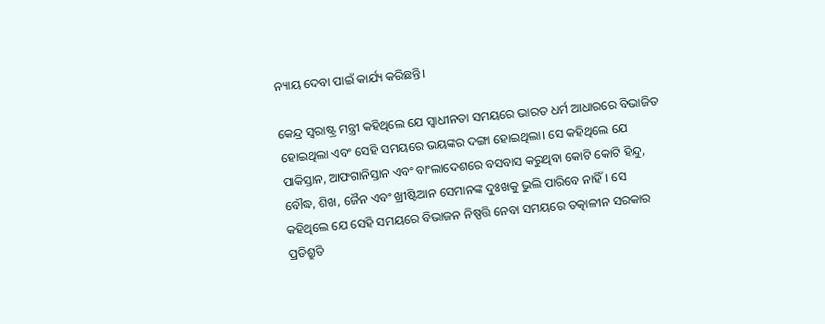ନ୍ୟାୟ ଦେବା ପାଇଁ କାର୍ଯ୍ୟ କରିଛନ୍ତି।

କେନ୍ଦ୍ର ସ୍ୱରାଷ୍ଟ୍ର ମନ୍ତ୍ରୀ କହିଥିଲେ ଯେ ସ୍ୱାଧୀନତା ସମୟରେ ଭାରତ ଧର୍ମ ଆଧାରରେ ବିଭାଜିତ ହୋଇଥିଲା ଏବଂ ସେହି ସମୟରେ ଭୟଙ୍କର ଦଙ୍ଗା ହୋଇଥିଲା। ସେ କହିଥିଲେ ଯେ ପାକିସ୍ତାନ, ଆଫଗାନିସ୍ତାନ ଏବଂ ବାଂଲାଦେଶରେ ବସବାସ କରୁଥିବା କୋଟି କୋଟି ହିନ୍ଦୁ, ବୌଦ୍ଧ, ଶିଖ, ଜୈନ ଏବଂ ଖ୍ରୀଷ୍ଟିଆନ ସେମାନଙ୍କ ଦୁଃଖକୁ ଭୁଲି ପାରିବେ ନାହିଁ। ସେ କହିଥିଲେ ଯେ ସେହି ସମୟରେ ବିଭାଜନ ନିଷ୍ପତ୍ତି ନେବା ସମୟରେ ତତ୍କାଳୀନ ସରକାର ପ୍ରତିଶ୍ରୁତି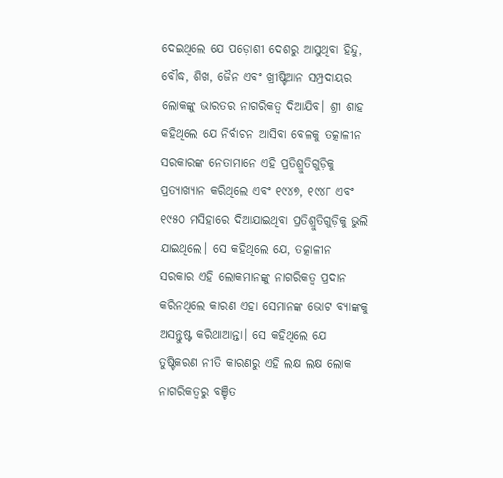ଦେଇଥିଲେ ଯେ ପଡ଼ୋଶୀ ଦେଶରୁ ଆସୁଥିବା ହିନ୍ଦୁ, ବୌଦ୍ଧ, ଶିଖ, ଜୈନ ଏବଂ ଖ୍ରୀଷ୍ଟିଆନ ସମ୍ପ୍ରଦାୟର ଲୋକଙ୍କୁ ଭାରତର ନାଗରିକତ୍ୱ ଦିଆଯିବ। ଶ୍ରୀ ଶାହ କହିଥିଲେ ଯେ ନିର୍ବାଚନ ଆସିବା ବେଳକୁ ତତ୍କାଳୀନ ସରକାରଙ୍କ ନେତାମାନେ ଏହି ପ୍ରତିଶ୍ରୁତିଗୁଡ଼ିକୁ ପ୍ରତ୍ୟାଖ୍ୟାନ କରିଥିଲେ ଏବଂ ୧୯୪୭, ୧୯୪୮ ଏବଂ ୧୯୫୦ ମସିହାରେ ଦିଆଯାଇଥିବା ପ୍ରତିଶ୍ରୁତିଗୁଡ଼ିକୁ ଭୁଲି ଯାଇଥିଲେ। ସେ କହିଥିଲେ ଯେ, ତତ୍କାଳୀନ ସରକାର ଏହି ଲୋକମାନଙ୍କୁ ନାଗରିକତ୍ୱ ପ୍ରଦାନ କରିନଥିଲେ କାରଣ ଏହା ସେମାନଙ୍କ ଭୋଟ ବ୍ୟାଙ୍କକୁ ଅସନ୍ତୁଷ୍ଟ କରିଥାଆନ୍ତା। ସେ କହିଥିଲେ ଯେ ତୁଷ୍ଟିକରଣ ନୀତି କାରଣରୁ ଏହି ଲକ୍ଷ ଲକ୍ଷ ଲୋକ ନାଗରିକତ୍ୱରୁ ବଞ୍ଚିତ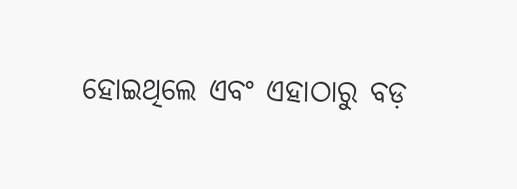ହୋଇଥିଲେ ଏବଂ ଏହାଠାରୁ ବଡ଼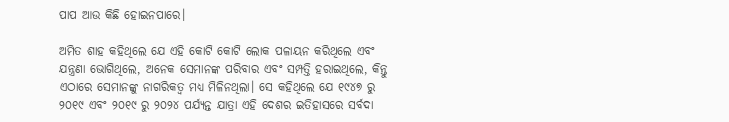ପାପ ଆଉ କିଛି ହୋଇନପାରେ।

ଅମିତ ଶାହ କହିଥିଲେ ଯେ ଏହି କୋଟି କୋଟି ଲୋକ ପଳାୟନ କରିଥିଲେ ଏବଂ ଯନ୍ତ୍ରଣା ଭୋଗିଥିଲେ, ଅନେକ ସେମାନଙ୍କ ପରିବାର ଏବଂ ସମ୍ପତ୍ତି ହରାଇଥିଲେ, କିନ୍ତୁ ଏଠାରେ ସେମାନଙ୍କୁ ନାଗରିକତ୍ୱ ମଧ୍ୟ ମିଳିନଥିଲା। ସେ କହିଥିଲେ ଯେ ୧୯୪୭ ରୁ ୨୦୧୯ ଏବଂ ୨୦୧୯ ରୁ ୨୦୨୪ ପର୍ଯ୍ୟନ୍ତ ଯାତ୍ରା ଏହି ଦେଶର ଇତିହାସରେ ସର୍ବଦା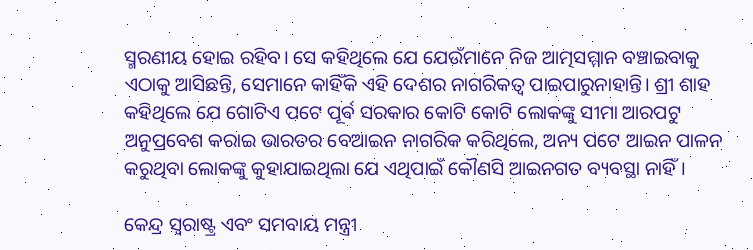ସ୍ମରଣୀୟ ହୋଇ ରହିବ। ସେ କହିଥିଲେ ଯେ ଯେଉଁମାନେ ନିଜ ଆତ୍ମସମ୍ମାନ ବଞ୍ଚାଇବାକୁ ଏଠାକୁ ଆସିଛନ୍ତି, ସେମାନେ କାହିଁକି ଏହି ଦେଶର ନାଗରିକତ୍ୱ ପାଇପାରୁନାହାନ୍ତି। ଶ୍ରୀ ଶାହ କହିଥିଲେ ଯେ ଗୋଟିଏ ପଟେ ପୂର୍ବ ସରକାର କୋଟି କୋଟି ଲୋକଙ୍କୁ ସୀମା ଆରପଟୁ ଅନୁପ୍ରବେଶ କରାଇ ଭାରତର ବେଆଇନ ନାଗରିକ କରିଥିଲେ, ଅନ୍ୟ ପଟେ ଆଇନ ପାଳନ କରୁଥିବା ଲୋକଙ୍କୁ କୁହାଯାଇଥିଲା ଯେ ଏଥିପାଇଁ କୌଣସି ଆଇନଗତ ବ୍ୟବସ୍ଥା ନାହିଁ।

କେନ୍ଦ୍ର ସ୍ୱରାଷ୍ଟ୍ର ଏବଂ ସମବାୟ ମନ୍ତ୍ରୀ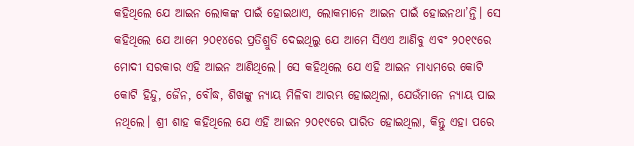କହିଥିଲେ ଯେ ଆଇନ ଲୋକଙ୍କ ପାଇଁ ହୋଇଥାଏ, ଲୋକମାନେ ଆଇନ ପାଇଁ ହୋଇନଥା’ନ୍ତି। ସେ କହିଥିଲେ ଯେ ଆମେ ୨୦୧୪ରେ ପ୍ରତିଶ୍ରୁତି ଦେଇଥିଲୁ ଯେ ଆମେ ସିଏଏ ଆଣିବୁ ଏବଂ ୨୦୧୯ରେ ମୋଦୀ ସରକାର ଏହି ଆଇନ ଆଣିଥିଲେ। ସେ କହିଥିଲେ ଯେ ଏହି ଆଇନ ମାଧ୍ୟମରେ କୋଟି କୋଟି ହିନ୍ଦୁ, ଜୈନ, ବୌଦ୍ଧ, ଶିଖଙ୍କୁ ନ୍ୟାୟ ମିଳିବା ଆରମ୍ଭ ହୋଇଥିଲା, ଯେଉଁମାନେ ନ୍ୟାୟ ପାଇ ନଥିଲେ। ଶ୍ରୀ ଶାହ କହିଥିଲେ ଯେ ଏହି ଆଇନ ୨୦୧୯ରେ ପାରିତ ହୋଇଥିଲା, କିନ୍ତୁ ଏହା ପରେ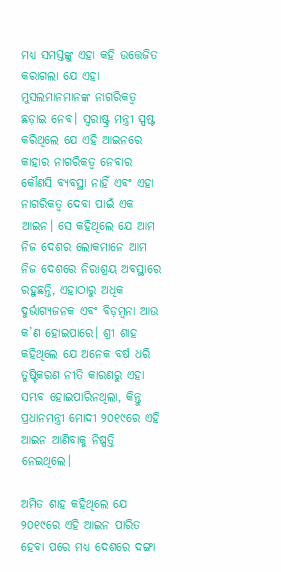ମଧ୍ୟ ସମସ୍ତଙ୍କୁ ଏହା କହି ଉତ୍ତେଜିତ କରାଗଲା ଯେ ଏହା ମୁସଲମାନମାନଙ୍କ ନାଗରିକତ୍ୱ ଛଡ଼ାଇ ନେବ। ସ୍ୱରାଷ୍ଟ୍ର ମନ୍ତ୍ରୀ ସ୍ପଷ୍ଟ କରିଥିଲେ ଯେ ଏହି ଆଇନରେ କାହାର ନାଗରିକତ୍ୱ ନେବାର କୌଣସି ବ୍ୟବସ୍ଥା ନାହିଁ ଏବଂ ଏହା ନାଗରିକତ୍ୱ ଦେବା ପାଇଁ ଏକ ଆଇନ। ସେ କହିଥିଲେ ଯେ ଆମ ନିଜ ଦେଶର ଲୋକମାନେ ଆମ ନିଜ ଦେଶରେ ନିରାଶ୍ରୟ ଅବସ୍ଥାରେ ରହୁଛନ୍ତି, ଏହାଠାରୁ ଅଧିକ ଦୁର୍ଭାଗ୍ୟଜନକ ଏବଂ ବିଡ଼ମ୍ବନା ଆଉ କ’ଣ ହୋଇପାରେ। ଶ୍ରୀ ଶାହ କହିଥିଲେ ଯେ ଅନେକ ବର୍ଷ ଧରି ତୁଷ୍ଟିକରଣ ନୀତି କାରଣରୁ ଏହା ସମ୍ଭବ ହୋଇପାରିନଥିଲା, କିନ୍ତୁ ପ୍ରଧାନମନ୍ତ୍ରୀ ମୋଦୀ ୨୦୧୯ରେ ଏହି ଆଇନ ଆଣିବାକୁ ନିଷ୍ପତ୍ତି ନେଇଥିଲେ।

ଅମିତ ଶାହ କହିଥିଲେ ଯେ ୨୦୧୯ରେ ଏହି ଆଇନ ପାରିତ ହେବା ପରେ ମଧ୍ୟ ଦେଶରେ ଦଙ୍ଗା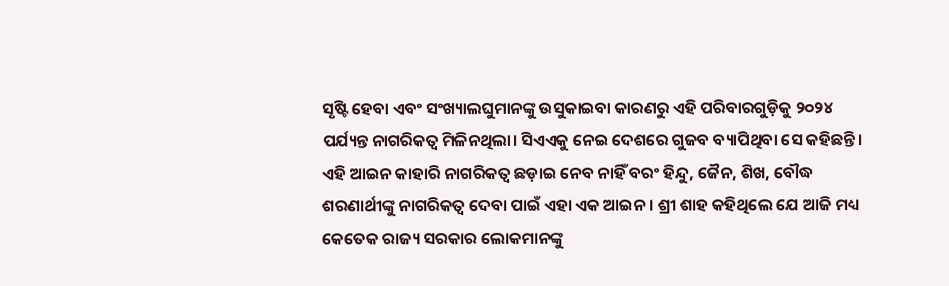ସୃଷ୍ଟି ହେବା ଏବଂ ସଂଖ୍ୟାଲଘୁମାନଙ୍କୁ ଉସୁକାଇବା କାରଣରୁ ଏହି ପରିବାରଗୁଡ଼ିକୁ ୨୦୨୪ ପର୍ଯ୍ୟନ୍ତ ନାଗରିକତ୍ୱ ମିଳିନଥିଲା। ସିଏଏକୁ ନେଇ ଦେଶରେ ଗୁଜବ ବ୍ୟାପିଥିବା ସେ କହିଛନ୍ତି। ଏହି ଆଇନ କାହାରି ନାଗରିକତ୍ୱ ଛଡ଼ାଇ ନେବ ନାହିଁ ବରଂ ହିନ୍ଦୁ, ଜୈନ, ଶିଖ, ବୌଦ୍ଧ ଶରଣାର୍ଥୀଙ୍କୁ ନାଗରିକତ୍ୱ ଦେବା ପାଇଁ ଏହା ଏକ ଆଇନ। ଶ୍ରୀ ଶାହ କହିଥିଲେ ଯେ ଆଜି ମଧ୍ୟ କେତେକ ରାଜ୍ୟ ସରକାର ଲୋକମାନଙ୍କୁ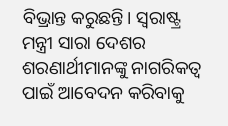ବିଭ୍ରାନ୍ତ କରୁଛନ୍ତି। ସ୍ୱରାଷ୍ଟ୍ର ମନ୍ତ୍ରୀ ସାରା ଦେଶର ଶରଣାର୍ଥୀମାନଙ୍କୁ ନାଗରିକତ୍ୱ ପାଇଁ ଆବେଦନ କରିବାକୁ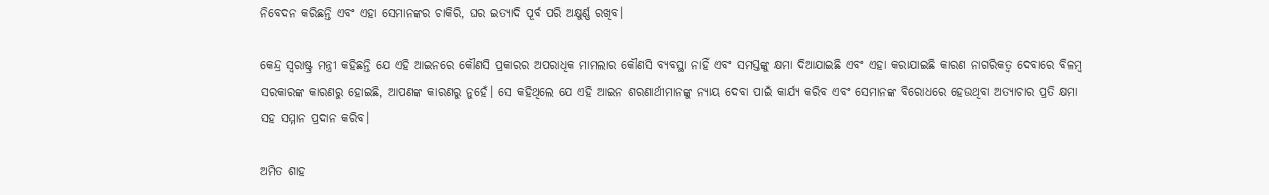ନିବେଦନ କରିଛନ୍ତି ଏବଂ ଏହା ସେମାନଙ୍କର ଚାକିରି, ଘର ଇତ୍ୟାଦି ପୂର୍ବ ପରି ଅକ୍ଷୁର୍ଣ୍ଣ ରଖିବ।

କେନ୍ଦ୍ର ସ୍ୱରାଷ୍ଟ୍ର ମନ୍ତ୍ରୀ କହିଛନ୍ତି ଯେ ଏହି ଆଇନରେ କୌଣସି ପ୍ରକାରର ଅପରାଧିକ ମାମଲାର କୌଣସି ବ୍ୟବସ୍ଥା ନାହିଁ ଏବଂ ସମସ୍ତଙ୍କୁ କ୍ଷମା ଦିଆଯାଇଛି ଏବଂ ଏହା କରାଯାଇଛି କାରଣ ନାଗରିକତ୍ୱ ଦେବାରେ ବିଳମ୍ବ ସରକାରଙ୍କ କାରଣରୁ ହୋଇଛି, ଆପଣଙ୍କ କାରଣରୁ ନୁହେଁ। ସେ କହିଥିଲେ ଯେ ଏହି ଆଇନ ଶରଣାର୍ଥୀମାନଙ୍କୁ ନ୍ୟାୟ ଦେବା ପାଇଁ କାର୍ଯ୍ୟ କରିବ ଏବଂ ସେମାନଙ୍କ ବିରୋଧରେ ହେଉଥିବା ଅତ୍ୟାଚାର ପ୍ରତି କ୍ଷମା ସହ ସମ୍ମାନ ପ୍ରଦାନ କରିବ।

ଅମିତ ଶାହ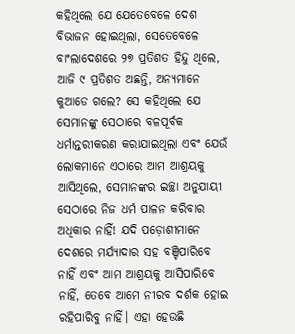କହିଥିଲେ ଯେ ଯେତେବେଳେ ଦେଶ ବିଭାଜନ ହୋଇଥିଲା, ସେତେବେଳେ ବାଂଲାଦେଶରେ ୨୭ ପ୍ରତିଶତ ହିନ୍ଦୁ ଥିଲେ, ଆଜି ୯ ପ୍ରତିଶତ ଅଛନ୍ତି, ଅନ୍ୟମାନେ କୁଆଡେ ଗଲେ? ସେ କହିଥିଲେ ଯେ ସେମାନଙ୍କୁ ସେଠାରେ ବଳପୂର୍ବକ ଧର୍ମାନ୍ତରୀକରଣ କରାଯାଇଥିଲା ଏବଂ ଯେଉଁ ଲୋକମାନେ ଏଠାରେ ଆମ ଆଶ୍ରୟକୁ ଆସିଥିଲେ, ସେମାନଙ୍କର ଇଚ୍ଛା ଅନୁଯାୟୀ ସେଠାରେ ନିଜ ଧର୍ମ ପାଳନ କରିବାର ଅଧିକାର ନାହିଁ! ଯଦି ପଡ଼ୋଶୀମାନେ ଦେଶରେ ମର୍ଯ୍ୟାଦାର ସହ ବଞ୍ଚିପାରିବେ ନାହିଁ ଏବଂ ଆମ ଆଶ୍ରୟକୁ ଆସିପାରିବେ ନାହିଁ, ତେବେ ଆମେ ନୀରବ ଦର୍ଶକ ହୋଇ ରହିପାରିବୁ ନାହିଁ। ଏହା ହେଉଛି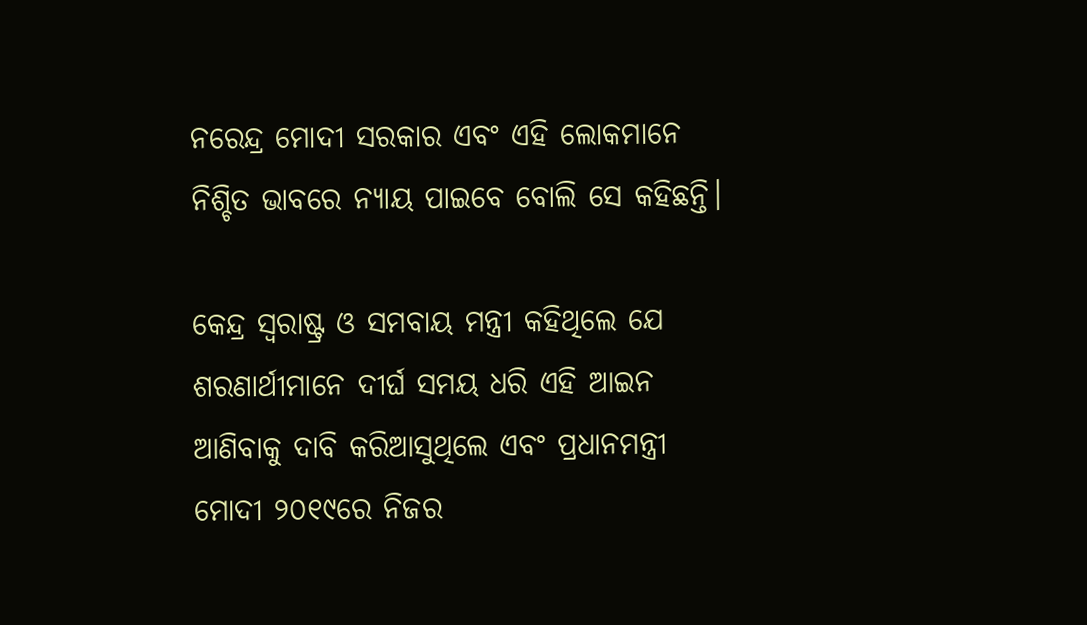ନରେନ୍ଦ୍ର ମୋଦୀ ସରକାର ଏବଂ ଏହି ଲୋକମାନେ ନିଶ୍ଚିତ ଭାବରେ ନ୍ୟାୟ ପାଇବେ ବୋଲି ସେ କହିଛନ୍ତି।

କେନ୍ଦ୍ର ସ୍ୱରାଷ୍ଟ୍ର ଓ ସମବାୟ ମନ୍ତ୍ରୀ କହିଥିଲେ ଯେ ଶରଣାର୍ଥୀମାନେ ଦୀର୍ଘ ସମୟ ଧରି ଏହି ଆଇନ ଆଣିବାକୁ ଦାବି କରିଆସୁଥିଲେ ଏବଂ ପ୍ରଧାନମନ୍ତ୍ରୀ ମୋଦୀ ୨୦୧୯ରେ ନିଜର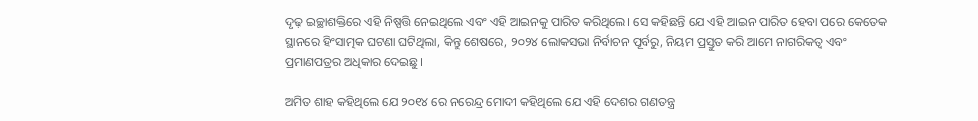ଦୃଢ଼ ଇଚ୍ଛାଶକ୍ତିରେ ଏହି ନିଷ୍ପତ୍ତି ନେଇଥିଲେ ଏବଂ ଏହି ଆଇନକୁ ପାରିତ କରିଥିଲେ। ସେ କହିଛନ୍ତି ଯେ ଏହି ଆଇନ ପାରିତ ହେବା ପରେ କେତେକ ସ୍ଥାନରେ ହିଂସାତ୍ମକ ଘଟଣା ଘଟିଥିଲା, କିନ୍ତୁ ଶେଷରେ, ୨୦୨୪ ଲୋକସଭା ନିର୍ବାଚନ ପୂର୍ବରୁ, ନିୟମ ପ୍ରସ୍ତୁତ କରି ଆମେ ନାଗରିକତ୍ୱ ଏବଂ ପ୍ରମାଣପତ୍ରର ଅଧିକାର ଦେଇଛୁ।

ଅମିତ ଶାହ କହିଥିଲେ ଯେ ୨୦୧୪ ରେ ନରେନ୍ଦ୍ର ମୋଦୀ କହିଥିଲେ ଯେ ଏହି ଦେଶର ଗଣତନ୍ତ୍ର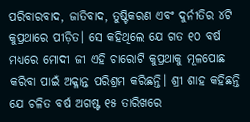ପରିବାରବାଦ, ଜାତିବାଦ, ତୁଷ୍ଟିକରଣ ଏବଂ ଦୁର୍ନୀତିର ୪ଟି କୁପ୍ରଥାରେ ପୀଡ଼ିତ। ସେ କହିଥିଲେ ଯେ ଗତ ୧୦ ବର୍ଷ ମଧ୍ୟରେ ମୋଦୀ ଜୀ ଏହି ଚାରୋଟି କୁପ୍ରଥାକୁ ମୂଳପୋଛ କରିବା ପାଇଁ ଅକ୍ଳାନ୍ତ ପରିଶ୍ରମ କରିଛନ୍ତି। ଶ୍ରୀ ଶାହ କହିଛନ୍ତି ଯେ ଚଳିତ ବର୍ଷ ଅଗଷ୍ଟ ୧୫ ତାରିଖରେ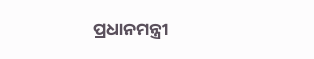ପ୍ରଧାନମନ୍ତ୍ରୀ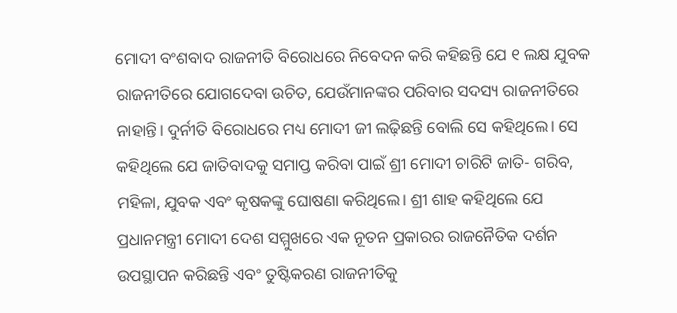ମୋଦୀ ବଂଶବାଦ ରାଜନୀତି ବିରୋଧରେ ନିବେଦନ କରି କହିଛନ୍ତି ଯେ ୧ ଲକ୍ଷ ଯୁବକ ରାଜନୀତିରେ ଯୋଗଦେବା ଉଚିତ, ଯେଉଁମାନଙ୍କର ପରିବାର ସଦସ୍ୟ ରାଜନୀତିରେ ନାହାନ୍ତି। ଦୁର୍ନୀତି ବିରୋଧରେ ମଧ୍ୟ ମୋଦୀ ଜୀ ଲଢ଼ିଛନ୍ତି ବୋଲି ସେ କହିଥିଲେ। ସେ କହିଥିଲେ ଯେ ଜାତିବାଦକୁ ସମାପ୍ତ କରିବା ପାଇଁ ଶ୍ରୀ ମୋଦୀ ଚାରିଟି ଜାତି- ଗରିବ, ମହିଳା, ଯୁବକ ଏବଂ କୃଷକଙ୍କୁ ଘୋଷଣା କରିଥିଲେ। ଶ୍ରୀ ଶାହ କହିଥିଲେ ଯେ ପ୍ରଧାନମନ୍ତ୍ରୀ ମୋଦୀ ଦେଶ ସମ୍ମୁଖରେ ଏକ ନୂତନ ପ୍ରକାରର ରାଜନୈତିକ ଦର୍ଶନ ଉପସ୍ଥାପନ କରିଛନ୍ତି ଏବଂ ତୁଷ୍ଟିକରଣ ରାଜନୀତିକୁ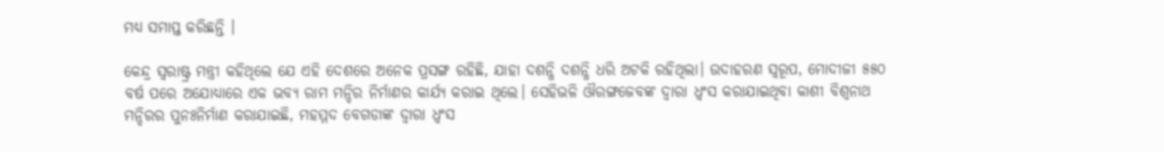ମଧ୍ୟ ସମାପ୍ତ କରିଛନ୍ତି ।

କେନ୍ଦ୍ର ସ୍ୱରାଷ୍ଟ୍ର ମନ୍ତ୍ରୀ କହିଥିଲେ ଯେ ଏହି ଦେଶରେ ଅନେକ ପ୍ରସଙ୍ଗ ରହିଛି, ଯାହା ଦଶନ୍ଧି ଦଶନ୍ଧି ଧରି ଅଟକି ରହିଥିଲା। ଉଦାହରଣ ସ୍ୱରୂପ, ମୋଦୀଜୀ ୫୫୦ ବର୍ଷ ପରେ ଅଯୋଧ୍ୟାରେ ଏକ ଭବ୍ୟ ରାମ ମନ୍ଦିର ନିର୍ମାଣର କାର୍ଯ୍ୟ କରାଇ ଥିଲେ। ସେହିଭଳି ଔରଙ୍ଗଜେବଙ୍କ ଦ୍ୱାରା ଧ୍ୱଂସ କରାଯାଇଥିବା କାଶୀ ବିଶ୍ୱନାଥ ମନ୍ଦିରର ପୁନଃନିର୍ମାଣ କରାଯାଇଛି, ମହମ୍ମଦ ବେଗଡାଙ୍କ ଦ୍ୱାରା ଧ୍ୱଂସ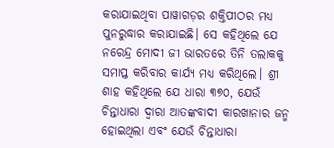କରାଯାଇଥିବା ପାୱାଗଡ଼ର ଶକ୍ତିପୀଠର ମଧ୍ୟ ପୁନରୁଦ୍ଧାର କରାଯାଇଛି। ସେ କହିଥିଲେ ଯେ ନରେନ୍ଦ୍ର ମୋଦୀ ଜୀ ଭାରତରେ ତିନି ତଲାକକୁ ସମାପ୍ତ କରିବାର କାର୍ଯ୍ୟ ମଧ୍ୟ କରିଥିଲେ। ଶ୍ରୀ ଶାହ କହିଥିଲେ ଯେ ଧାରା ୩୭୦, ଯେଉଁ ଚିନ୍ତାଧାରା ଦ୍ୱାରା ଆତଙ୍କବାଦୀ କାରଖାନାର ଜନ୍ମ ହୋଇଥିଲା ଏବଂ ଯେଉଁ ଚିନ୍ତାଧାରା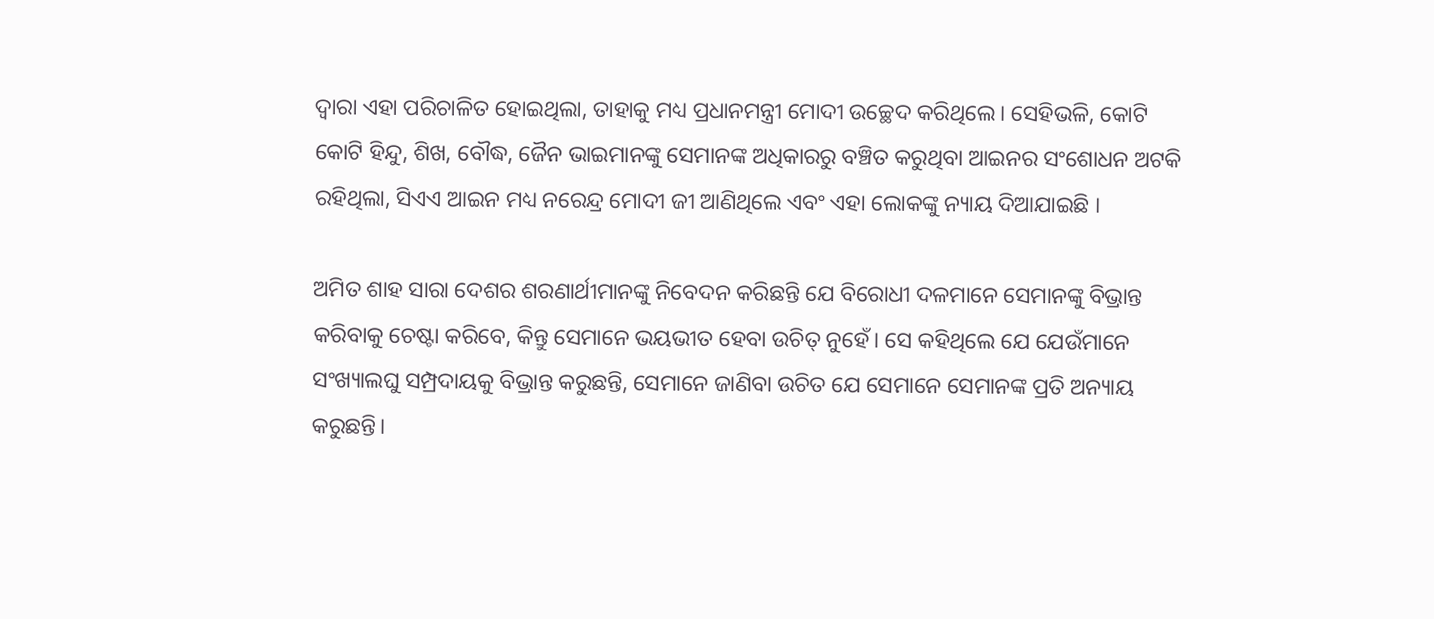ଦ୍ୱାରା ଏହା ପରିଚାଳିତ ହୋଇଥିଲା, ତାହାକୁ ମଧ୍ୟ ପ୍ରଧାନମନ୍ତ୍ରୀ ମୋଦୀ ଉଚ୍ଛେଦ କରିଥିଲେ। ସେହିଭଳି, କୋଟି କୋଟି ହିନ୍ଦୁ, ଶିଖ, ବୌଦ୍ଧ, ଜୈନ ଭାଇମାନଙ୍କୁ ସେମାନଙ୍କ ଅଧିକାରରୁ ବଞ୍ଚିତ କରୁଥିବା ଆଇନର ସଂଶୋଧନ ଅଟକି ରହିଥିଲା, ସିଏଏ ଆଇନ ମଧ୍ୟ ନରେନ୍ଦ୍ର ମୋଦୀ ଜୀ ଆଣିଥିଲେ ଏବଂ ଏହା ଲୋକଙ୍କୁ ନ୍ୟାୟ ଦିଆଯାଇଛି ।

ଅମିତ ଶାହ ସାରା ଦେଶର ଶରଣାର୍ଥୀମାନଙ୍କୁ ନିବେଦନ କରିଛନ୍ତି ଯେ ବିରୋଧୀ ଦଳମାନେ ସେମାନଙ୍କୁ ବିଭ୍ରାନ୍ତ କରିବାକୁ ଚେଷ୍ଟା କରିବେ, କିନ୍ତୁ ସେମାନେ ଭୟଭୀତ ହେବା ଉଚିତ୍ ନୁହେଁ। ସେ କହିଥିଲେ ଯେ ଯେଉଁମାନେ ସଂଖ୍ୟାଲଘୁ ସମ୍ପ୍ରଦାୟକୁ ବିଭ୍ରାନ୍ତ କରୁଛନ୍ତି, ସେମାନେ ଜାଣିବା ଉଚିତ ଯେ ସେମାନେ ସେମାନଙ୍କ ପ୍ରତି ଅନ୍ୟାୟ କରୁଛନ୍ତି।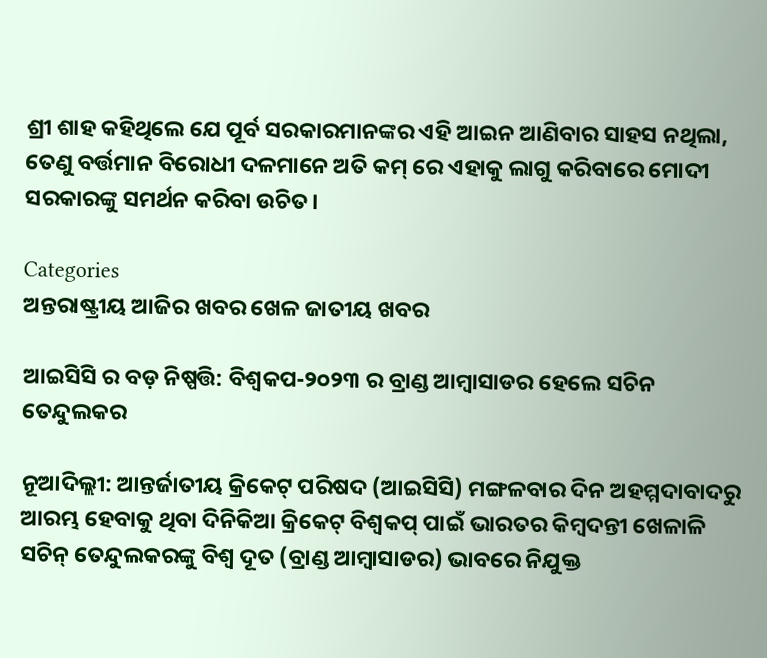ଶ୍ରୀ ଶାହ କହିଥିଲେ ଯେ ପୂର୍ବ ସରକାରମାନଙ୍କର ଏହି ଆଇନ ଆଣିବାର ସାହସ ନଥିଲା, ତେଣୁ ବର୍ତ୍ତମାନ ବିରୋଧୀ ଦଳମାନେ ଅତି କମ୍‌ ରେ ଏହାକୁ ଲାଗୁ କରିବାରେ ମୋଦୀ ସରକାରଙ୍କୁ ସମର୍ଥନ କରିବା ଉଚିତ।

Categories
ଅନ୍ତରାଷ୍ଟ୍ରୀୟ ଆଜିର ଖବର ଖେଳ ଜାତୀୟ ଖବର

ଆଇସିସି ର ବଡ଼ ନିଷ୍ପତ୍ତି: ବିଶ୍ୱକପ-୨୦୨୩ ର ବ୍ରାଣ୍ଡ ଆମ୍ବାସାଡର ହେଲେ ସଚିନ ତେନ୍ଦୁଲକର

ନୂଆଦିଲ୍ଲୀ: ଆନ୍ତର୍ଜାତୀୟ କ୍ରିକେଟ୍ ପରିଷଦ (ଆଇସିସି) ମଙ୍ଗଳବାର ଦିନ ଅହମ୍ମଦାବାଦରୁ ଆରମ୍ଭ ହେବାକୁ ଥିବା ଦିନିକିଆ କ୍ରିକେଟ୍ ବିଶ୍ୱକପ୍ ପାଇଁ ଭାରତର କିମ୍ବଦନ୍ତୀ ଖେଳାଳି ସଚିନ୍ ତେନ୍ଦୁଲକରଙ୍କୁ ବିଶ୍ୱ ଦୂତ (ବ୍ରାଣ୍ଡ ଆମ୍ବାସାଡର) ଭାବରେ ନିଯୁକ୍ତ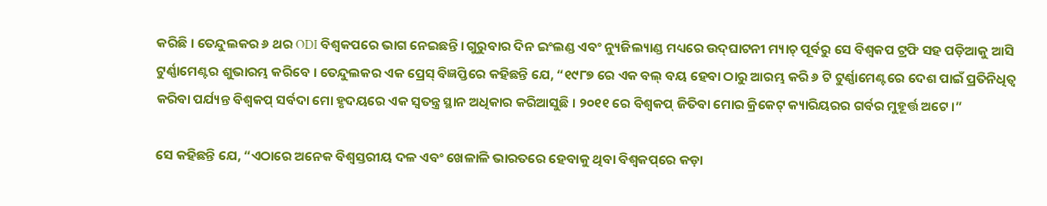କରିଛି। ତେନ୍ଦୁଲକର ୬ ଥର ODI ବିଶ୍ୱକପରେ ଭାଗ ନେଇଛନ୍ତି। ଗୁରୁବାର ଦିନ ଇଂଲଣ୍ଡ ଏବଂ ନ୍ୟୁଜିଲ୍ୟାଣ୍ଡ ମଧ୍ୟରେ ଉଦ୍‌ଘାଟନୀ ମ୍ୟାଚ୍ ପୂର୍ବରୁ ସେ ବିଶ୍ୱକପ ଟ୍ରଫି ସହ ପଡ଼ିଆକୁ ଆସି ଟୁର୍ଣ୍ଣାମେଣ୍ଟର ଶୁଭାରମ୍ଭ କରିବେ। ତେନ୍ଦୁଲକର ଏକ ପ୍ରେସ୍‌ ବିଜ୍ଞପ୍ତିରେ କହିଛନ୍ତି ଯେ, “୧୯୮୭ ରେ ଏକ ବଲ୍ ବୟ ହେବା ଠାରୁ ଆରମ୍ଭ କରି ୬ ଟି ଟୁର୍ଣ୍ଣାମେଣ୍ଟରେ ଦେଶ ପାଇଁ ପ୍ରତିନିଧିତ୍ୱ କରିବା ପର୍ଯ୍ୟନ୍ତ ବିଶ୍ୱକପ୍ ସର୍ବଦା ମୋ ହୃଦୟରେ ଏକ ସ୍ୱତନ୍ତ୍ର ସ୍ଥାନ ଅଧିକାର କରିଆସୁଛି। ୨୦୧୧ ରେ ବିଶ୍ୱକପ୍ ଜିତିବା ମୋର କ୍ରିକେଟ୍ କ୍ୟାରିୟରର ଗର୍ବର ମୁହୂର୍ତ୍ତ ଅଟେ।”

ସେ କହିଛନ୍ତି ଯେ, “ଏଠାରେ ଅନେକ ବିଶ୍ୱସ୍ତରୀୟ ଦଳ ଏବଂ ଖେଳାଳି ଭାରତରେ ହେବାକୁ ଥିବା ବିଶ୍ୱକପ୍‌ରେ କଡ଼ା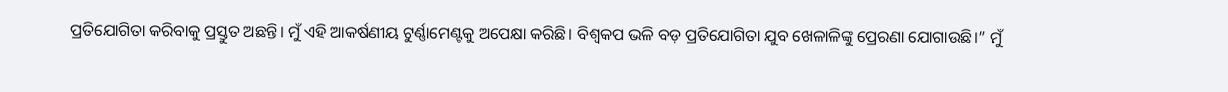ପ୍ରତିଯୋଗିତା କରିବାକୁ ପ୍ରସ୍ତୁତ ଅଛନ୍ତି। ମୁଁ ଏହି ଆକର୍ଷଣୀୟ ଟୁର୍ଣ୍ଣାମେଣ୍ଟକୁ ଅପେକ୍ଷା କରିଛି। ବିଶ୍ୱକପ ଭଳି ବଡ଼ ପ୍ରତିଯୋଗିତା ଯୁବ ଖେଳାଳିଙ୍କୁ ପ୍ରେରଣା ଯୋଗାଉଛି।” ମୁଁ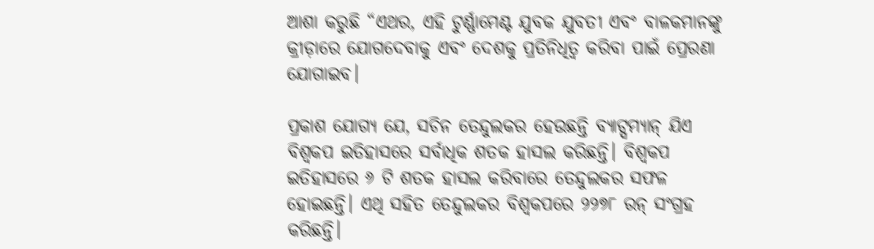ଆଶା କରୁଛି “ଏଥର, ଏହି ଟୁର୍ଣ୍ଣାମେଣ୍ଟ ଯୁବକ ଯୁବତୀ ଏବଂ ବାଳକମାନଙ୍କୁ କ୍ରୀଡ଼ାରେ ଯୋଗଦେବାକୁ ଏବଂ ଦେଶକୁ ପ୍ରତିନିଧିତ୍ୱ କରିବା ପାଇଁ ପ୍ରେରଣା ଯୋଗାଇବ।

ପ୍ରକାଶ ଯୋଗ୍ୟ ଯେ, ସଚିନ ତେନ୍ଦୁଲକର ହେଉଛନ୍ତି ବ୍ୟାଟ୍ସମ୍ୟାନ୍ ଯିଏ ବିଶ୍ୱକପ ଇତିହାସରେ ସର୍ବାଧିକ ଶତକ ହାସଲ କରିଛନ୍ତି। ବିଶ୍ୱକପ ଇତିହାସରେ ୬ ଟି ଶତକ ହାସଲ କରିବାରେ ତେନ୍ଦୁଲକର ସଫଳ ହୋଇଛନ୍ତି। ଏଥି ସହିତ ତେନ୍ଦୁଲକର ବିଶ୍ୱକପରେ ୨୨୭୮ ରନ୍ ସଂଗ୍ରହ କରିଛନ୍ତି।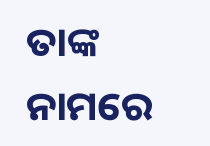ତାଙ୍କ ନାମରେ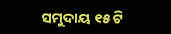ସମୁଦାୟ ୧୫ ଟି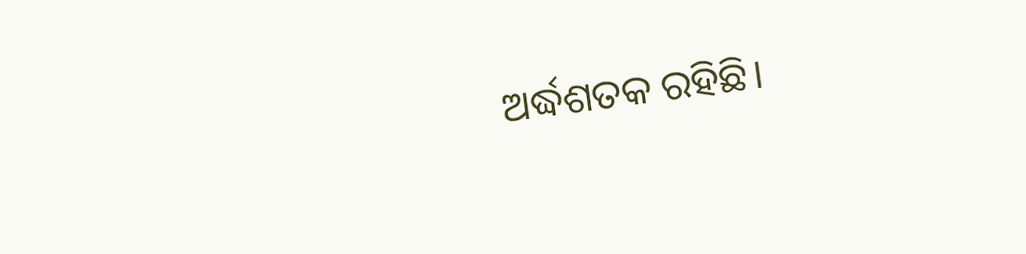ଅର୍ଦ୍ଧଶତକ ରହିଛି।